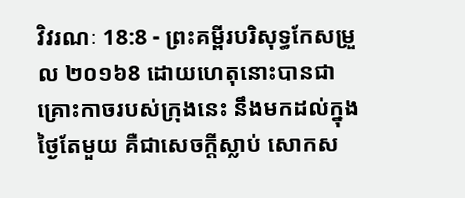វិវរណៈ 18:8 - ព្រះគម្ពីរបរិសុទ្ធកែសម្រួល ២០១៦8 ដោយហេតុនោះបានជាគ្រោះកាចរបស់ក្រុងនេះ នឹងមកដល់ក្នុងថ្ងៃតែមួយ គឺជាសេចក្ដីស្លាប់ សោកស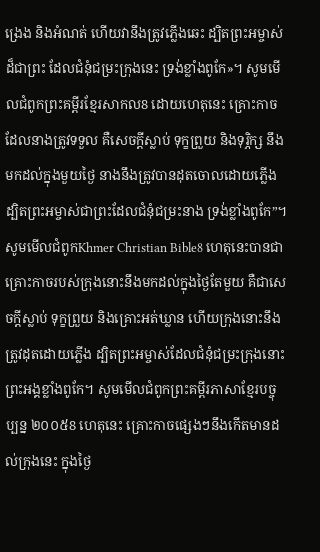ង្រេង និងអំណត់ ហើយវានឹងត្រូវភ្លើងឆេះ ដ្បិតព្រះអម្ចាស់ដ៏ជាព្រះ ដែលជំនុំជម្រះក្រុងនេះ ទ្រង់ខ្លាំងពូកែ»។ សូមមើលជំពូកព្រះគម្ពីរខ្មែរសាកល8 ដោយហេតុនេះ គ្រោះកាចដែលនាងត្រូវទទួល គឺសេចក្ដីស្លាប់ ទុក្ខព្រួយ និងទុរ្ភិក្ស នឹងមកដល់ក្នុងមួយថ្ងៃ នាងនឹងត្រូវបានដុតចោលដោយភ្លើង ដ្បិតព្រះអម្ចាស់ជាព្រះដែលជំនុំជម្រះនាង ទ្រង់ខ្លាំងពូកែ”។ សូមមើលជំពូកKhmer Christian Bible8 ហេតុនេះបានជាគ្រោះកាចរបស់ក្រុងនោះនឹងមកដល់ក្នុងថ្ងៃតែមួយ គឺជាសេចក្ដីស្លាប់ ទុក្ខព្រួយ និងគ្រោះអត់ឃ្លាន ហើយក្រុងនោះនឹងត្រូវដុតដោយភ្លើង ដ្បិតព្រះអម្ចាស់ដែលជំនុំជម្រះក្រុងនោះ ព្រះអង្គខ្លាំងពូកែ។ សូមមើលជំពូកព្រះគម្ពីរភាសាខ្មែរបច្ចុប្បន្ន ២០០៥8 ហេតុនេះ គ្រោះកាចផ្សេងៗនឹងកើតមានដល់ក្រុងនេះ ក្នុងថ្ងៃ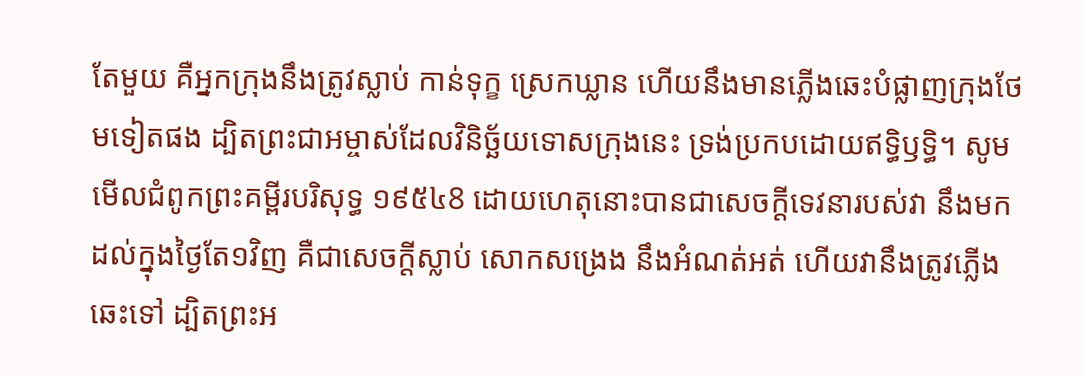តែមួយ គឺអ្នកក្រុងនឹងត្រូវស្លាប់ កាន់ទុក្ខ ស្រេកឃ្លាន ហើយនឹងមានភ្លើងឆេះបំផ្លាញក្រុងថែមទៀតផង ដ្បិតព្រះជាអម្ចាស់ដែលវិនិច្ឆ័យទោសក្រុងនេះ ទ្រង់ប្រកបដោយឥទ្ធិឫទ្ធិ។ សូមមើលជំពូកព្រះគម្ពីរបរិសុទ្ធ ១៩៥៤8 ដោយហេតុនោះបានជាសេចក្ដីទេវនារបស់វា នឹងមកដល់ក្នុងថ្ងៃតែ១វិញ គឺជាសេចក្ដីស្លាប់ សោកសង្រេង នឹងអំណត់អត់ ហើយវានឹងត្រូវភ្លើងឆេះទៅ ដ្បិតព្រះអ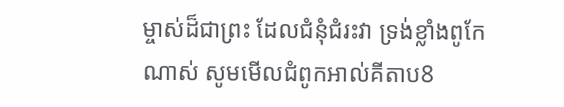ម្ចាស់ដ៏ជាព្រះ ដែលជំនុំជំរះវា ទ្រង់ខ្លាំងពូកែណាស់ សូមមើលជំពូកអាល់គីតាប8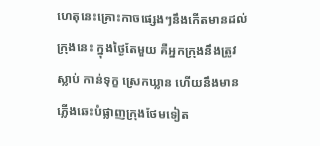ហេតុនេះគ្រោះកាចផ្សេងៗនឹងកើតមានដល់ក្រុងនេះ ក្នុងថ្ងៃតែមួយ គឺអ្នកក្រុងនឹងត្រូវស្លាប់ កាន់ទុក្ខ ស្រេកឃ្លាន ហើយនឹងមានភ្លើងឆេះបំផ្លាញក្រុងថែមទៀត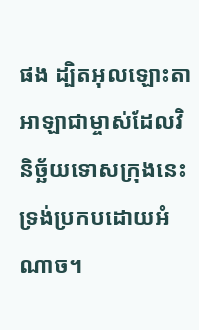ផង ដ្បិតអុលឡោះតាអាឡាជាម្ចាស់ដែលវិនិច្ឆ័យទោសក្រុងនេះ ទ្រង់ប្រកបដោយអំណាច។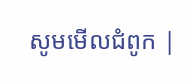សូមមើលជំពូក |